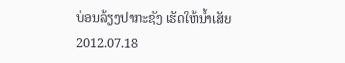ບ່ອນລ້ຽງປາກະຊັງ ເຮັດໃຫ້ນໍ້າເສັຍ
2012.07.18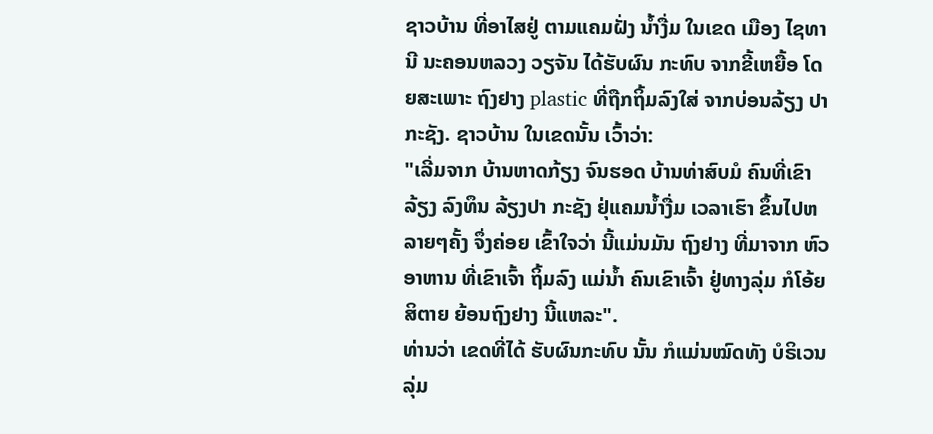ຊາວບ້ານ ທີ່ອາໄສຢູ່ ຕາມແຄມຝັ່ງ ນໍ້າງື່ມ ໃນເຂດ ເມືອງ ໄຊທານີ ນະຄອນຫລວງ ວຽຈັນ ໄດ້ຮັບຜົນ ກະທົບ ຈາກຂີ້ເຫຍື້ອ ໂດຍສະເພາະ ຖົງຢາງ plastic ທີ່ຖືກຖິ້ມລົງໃສ່ ຈາກບ່ອນລ້ຽງ ປາກະຊັງ. ຊາວບ້ານ ໃນເຂດນັ້ນ ເວົ້າວ່າ:
"ເລີ່ມຈາກ ບ້ານຫາດກ້ຽງ ຈົນຮອດ ບ້ານທ່າສົບມໍ ຄົນທີ່ເຂົາລ້ຽງ ລົງທຶນ ລ້ຽງປາ ກະຊັງ ຢຸ່ແຄມນໍ້າງື່ມ ເວລາເຮົາ ຂຶ້ນໄປຫລາຍໆຄັ້ງ ຈຶ່ງຄ່ອຍ ເຂົ້າໃຈວ່າ ນີ້ແມ່ນມັນ ຖົງຢາງ ທີ່ມາຈາກ ຫົວອາຫານ ທີ່ເຂົາເຈົ້າ ຖິ້ມລົງ ແມ່ນໍ້າ ຄົນເຂົາເຈົ້າ ຢູ່ທາງລຸ່ມ ກໍໂອ້ຍ ສິຕາຍ ຍ້ອນຖົງຢາງ ນີ້ແຫລະ".
ທ່ານວ່າ ເຂດທີ່ໄດ້ ຮັບຜົນກະທົບ ນັ້ນ ກໍແມ່ນໝົດທັງ ບໍຣິເວນ ລຸ່ມ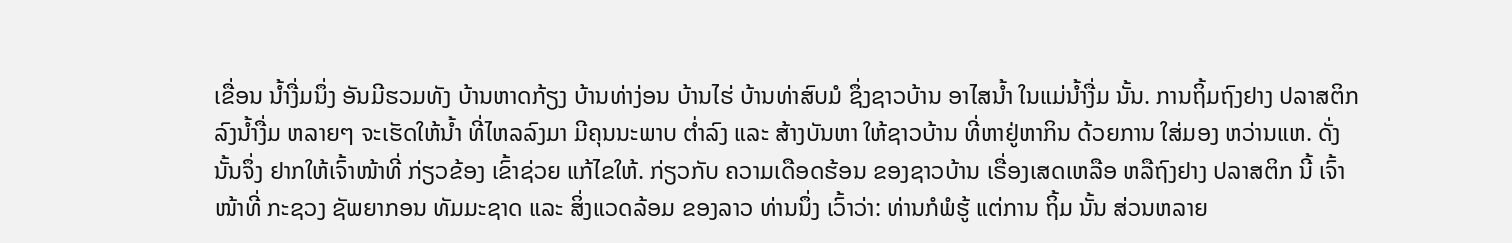ເຂື່ອນ ນໍ້າງື່ມນຶ່ງ ອັນມີຮວມທັງ ບ້ານຫາດກ້ຽງ ບ້ານທ່າງ່ອນ ບ້ານໄຮ່ ບ້ານທ່າສົບມໍ ຊຶ່ງຊາວບ້ານ ອາໄສນໍ້າ ໃນແມ່ນໍ້າງື່ມ ນັ້ນ. ການຖິ້ມຖົງຢາງ ປລາສຕິກ ລົງນໍ້າງື່ມ ຫລາຍໆ ຈະເຮັດໃຫ້ນໍ້າ ທີ່ໄຫລລົງມາ ມີຄຸນນະພາບ ຕໍ່າລົງ ແລະ ສ້າງບັນຫາ ໃຫ້ຊາວບ້ານ ທີ່ຫາຢູ່ຫາກິນ ດ້ວຍການ ໃສ່ມອງ ຫວ່ານແຫ. ດັ່ງນັ້ນຈຶ່ງ ຢາກໃຫ້ເຈົ້າໜ້າທີ່ ກ່ຽວຂ້ອງ ເຂົ້າຊ່ວຍ ແກ້ໄຂໃຫ້. ກ່ຽວກັບ ຄວາມເດືອດຮ້ອນ ຂອງຊາວບ້ານ ເຣື່ອງເສດເຫລືອ ຫລືຖົງຢາງ ປລາສຕິກ ນີ້ ເຈົ້າໜ້າທີ່ ກະຊວງ ຊັພຍາກອນ ທັມມະຊາດ ແລະ ສິ່ງແວດລ້ອມ ຂອງລາວ ທ່ານນຶ່ງ ເວົ້າວ່າ: ທ່ານກໍພໍຮູ້ ແຕ່ການ ຖິ້ມ ນັ້ນ ສ່ວນຫລາຍ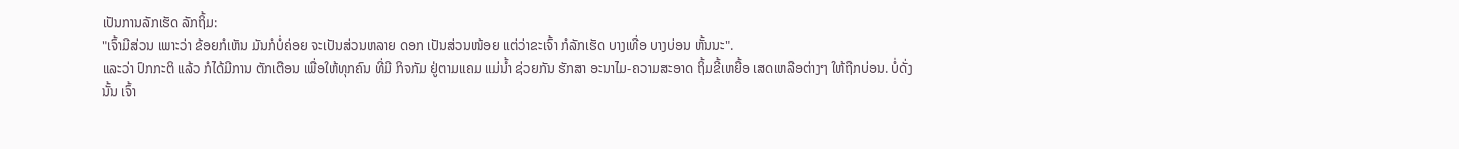ເປັນການລັກເຮັດ ລັກຖິ້ມ:
"ເຈົ້າມີສ່ວນ ເພາະວ່າ ຂ້ອຍກໍເຫັນ ມັນກໍບໍ່ຄ່ອຍ ຈະເປັນສ່ວນຫລາຍ ດອກ ເປັນສ່ວນໜ້ອຍ ແຕ່ວ່າຂະເຈົ້າ ກໍລັກເຮັດ ບາງເທື່ອ ບາງບ່ອນ ຫັ້ນນະ".
ແລະວ່າ ປົກກະຕິ ແລ້ວ ກໍໄດ້ມີການ ຕັກເຕືອນ ເພື່ອໃຫ້ທຸກຄົນ ທີ່ມີ ກິຈກັມ ຢູ່ຕາມແຄມ ແມ່ນໍ້າ ຊ່ວຍກັນ ຮັກສາ ອະນາໄມ-ຄວາມສະອາດ ຖິ້ມຂີ້ເຫຍື້ອ ເສດເຫລືອຕ່າງໆ ໃຫ້ຖືກບ່ອນ. ບໍ່ດັ່ງນັ້ນ ເຈົ້າ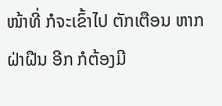ໜ້າທີ່ ກໍຈະເຂົ້າໄປ ຕັກເຕືອນ ຫາກຝ່າຝືນ ອີກ ກໍຕ້ອງມີ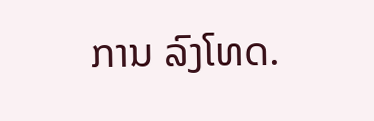ການ ລົງໂທດ.